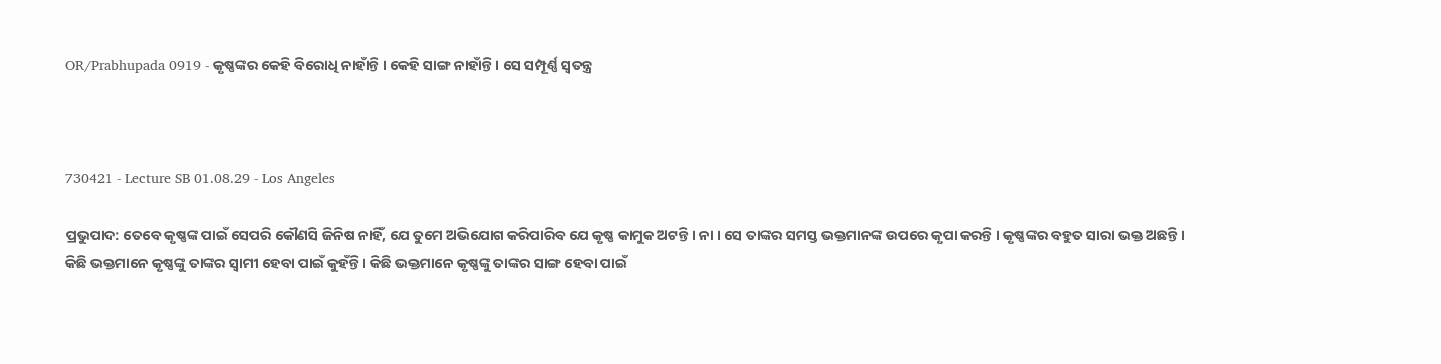OR/Prabhupada 0919 - କୃଷ୍ଣଙ୍କର କେହି ବିରୋଧି ନାହାଁନ୍ତି । କେହି ସାଙ୍ଗ ନାହାଁନ୍ତି । ସେ ସମ୍ପୂର୍ଣ୍ଣ ସ୍ଵତନ୍ତ୍ର



730421 - Lecture SB 01.08.29 - Los Angeles

ପ୍ରଭୁପାଦ: ତେବେ କୃଷ୍ଣଙ୍କ ପାଇଁ ସେପରି କୌଣସି ଜିନିଷ ନାହିଁ, ଯେ ତୁମେ ଅଭିଯୋଗ କରିପାରିବ ଯେ କୃଷ୍ଣ କାମୁକ ଅଟନ୍ତି । ନା । ସେ ତାଙ୍କର ସମସ୍ତ ଭକ୍ତମାନଙ୍କ ଉପରେ କୃପା କରନ୍ତି । କୃଷ୍ଣଙ୍କର ବହୁତ ସାରା ଭକ୍ତ ଅଛନ୍ତି । କିଛି ଭକ୍ତମାନେ କୃଷ୍ଣଙ୍କୁ ତାଙ୍କର ସ୍ଵାମୀ ହେବା ପାଇଁ କୁହଁନ୍ତି । କିଛି ଭକ୍ତମାନେ କୃଷ୍ଣଙ୍କୁ ତାଙ୍କର ସାଙ୍ଗ ହେବା ପାଇଁ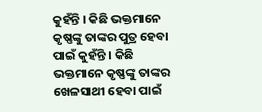କୁହଁନ୍ତି । କିଛି ଭକ୍ତମାନେ କୃଷ୍ଣଙ୍କୁ ତାଙ୍କର ପୁତ୍ର ହେବା ପାଇଁ କୁହଁନ୍ତି । କିଛି ଭକ୍ତମାନେ କୃଷ୍ଣଙ୍କୁ ତାଙ୍କର ଖେଳସାଥୀ ହେବା ପାଇଁ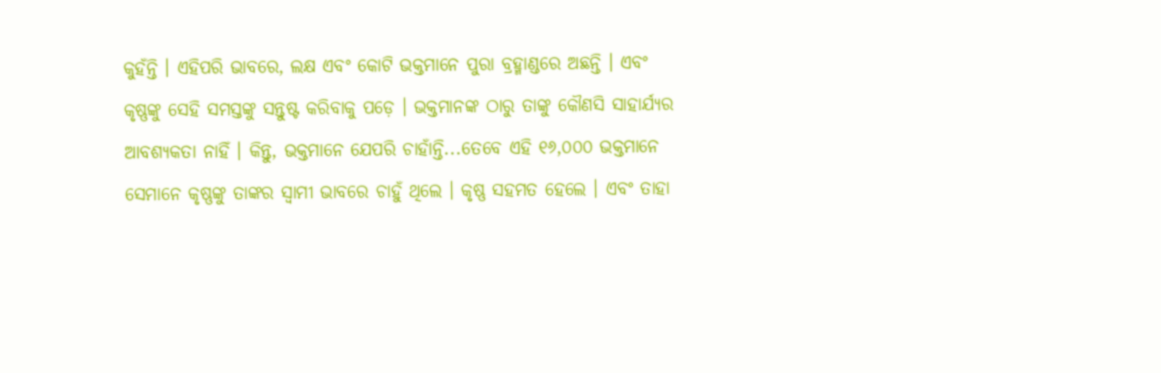କୁହଁନ୍ତି । ଏହିପରି ଭାବରେ, ଲକ୍ଷ ଏବଂ କୋଟି ଭକ୍ତମାନେ ପୁରା ବ୍ରହ୍ମାଣ୍ଡରେ ଅଛନ୍ତି । ଏବଂ କୃଷ୍ଣଙ୍କୁ ସେହି ସମସ୍ତଙ୍କୁ ସନ୍ତୁଷ୍ଟ କରିବାକୁ ପଡ଼େ । ଭକ୍ତମାନଙ୍କ ଠାରୁ ତାଙ୍କୁ କୌଣସି ସାହାର୍ଯ୍ୟର ଆବଶ୍ୟକତା ନାହିଁ । କିନ୍ତୁ, ଭକ୍ତମାନେ ଯେପରି ଚାହାଁନ୍ତି...ତେବେ ଏହି ୧୬,୦୦୦ ଭକ୍ତମାନେ ସେମାନେ କୃଷ୍ଣଙ୍କୁ ତାଙ୍କର ସ୍ଵାମୀ ଭାବରେ ଚାହୁଁ ଥିଲେ । କୃଷ୍ଣ ସହମତ ହେଲେ । ଏବଂ ତାହା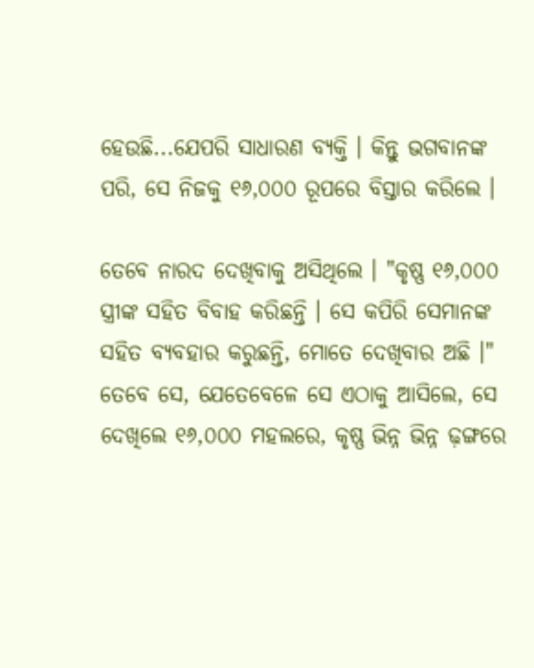ହେଉଛି...ଯେପରି ସାଧାରଣ ବ୍ୟକ୍ତି । କିନ୍ତୁ ଭଗବାନଙ୍କ ପରି, ସେ ନିଜକୁ ୧୬,୦୦୦ ରୂପରେ ବିସ୍ତାର କରିଲେ ।

ତେବେ ନାରଦ ଦେଖିବାକୁ ଅସିଥିଲେ । "କୃଷ୍ଣ ୧୬,୦୦୦ ସ୍ତ୍ରୀଙ୍କ ସହିତ ବିବାହ କରିଛନ୍ତି । ସେ କପିରି ସେମାନଙ୍କ ସହିତ ବ୍ୟବହାର କରୁଛନ୍ତି, ମୋତେ ଦେଖିବାର ଅଛି ।" ତେବେ ସେ, ଯେତେବେଳେ ସେ ଏଠାକୁ ଆସିଲେ, ସେ ଦେଖିଲେ ୧୬,୦୦୦ ମହଲରେ, କୃଷ୍ଣ ଭିନ୍ନ ଭିନ୍ନ ଢ଼ଙ୍ଗରେ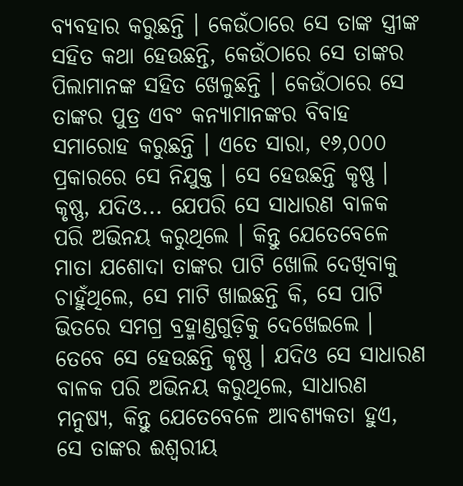ବ୍ୟବହାର କରୁଛନ୍ତି । କେଉଁଠାରେ ସେ ତାଙ୍କ ସ୍ତ୍ରୀଙ୍କ ସହିତ କଥା ହେଉଛନ୍ତି, କେଉଁଠାରେ ସେ ତାଙ୍କର ପିଲାମାନଙ୍କ ସହିତ ଖେଳୁଛନ୍ତି । କେଉଁଠାରେ ସେ ତାଙ୍କର ପୁତ୍ର ଏବଂ କନ୍ୟାମାନଙ୍କର ବିବାହ ସମାରୋହ କରୁଛନ୍ତି । ଏତେ ସାରା, ୧୬,୦୦୦ ପ୍ରକାରରେ ସେ ନିଯୁକ୍ତ । ସେ ହେଉଛନ୍ତି କୃଷ୍ଣ । କୃଷ୍ଣ, ଯଦିଓ... ଯେପରି ସେ ସାଧାରଣ ବାଳକ ପରି ଅଭିନୟ କରୁଥିଲେ । କିନ୍ତୁ ଯେତେବେଳେ ମାତା ଯଶୋଦା ତାଙ୍କର ପାଟି ଖୋଲି ଦେଖିବାକୁ ଚାହୁଁଥିଲେ, ସେ ମାଟି ଖାଇଛନ୍ତି କି, ସେ ପାଟି ଭିତରେ ସମଗ୍ର ବ୍ରହ୍ମାଣ୍ଡଗୁଡ଼ିକୁ ଦେଖେଇଲେ । ତେବେ ସେ ହେଉଛନ୍ତି କୃଷ୍ଣ । ଯଦିଓ ସେ ସାଧାରଣ ବାଳକ ପରି ଅଭିନୟ କରୁଥିଲେ, ସାଧାରଣ ମନୁଷ୍ୟ, କିନ୍ତୁ ଯେତେବେଳେ ଆବଶ୍ୟକତା ହୁଏ, ସେ ତାଙ୍କର ଈଶ୍ଵରୀୟ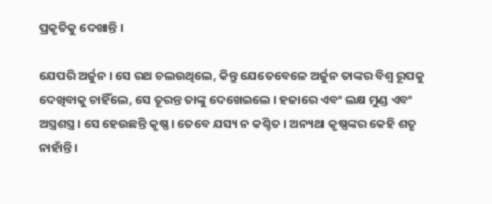ପ୍ରକୃତିକୁ ଦେଖାନ୍ତି ।

ଯେପରି ଅର୍ଜୁନ । ସେ ରଥ ଚଲଉଥିଲେ, କିନ୍ତୁ ଯେତେବେଳେ ଅର୍ଜୁନ ତାଙ୍କର ବିଶ୍ଵ ରୂପକୁ ଦେଖିବାକୁ ଚାହିଁଲେ, ସେ ତୂରନ୍ତ ତାଙ୍କୁ ଦେଖେଇଲେ । ହଜାରେ ଏବଂ ଲକ୍ଷ ମୁଣ୍ଡ ଏବଂ ଅସ୍ତ୍ରଶସ୍ତ୍ର । ସେ ହେଉଛନ୍ତି କୃଷ୍ଣ । ତେବେ ଯସ୍ୟ ନ କଶ୍ଚିତ । ଅନ୍ୟଥା କୃଷ୍ଣଙ୍କର କେହି ଶତୃ ନାହାଁନ୍ତି ।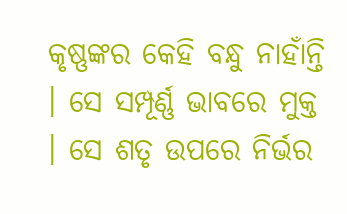କୃଷ୍ଣଙ୍କର କେହି ବନ୍ଧୁ ନାହାଁନ୍ତି । ସେ ସମ୍ପୂର୍ଣ୍ଣ ଭାବରେ ମୁକ୍ତ । ସେ ଶତୃ ଉପରେ ନିର୍ଭର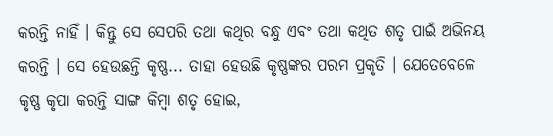କରନ୍ତି ନାହିଁ । କିନ୍ତୁ ସେ ସେପରି ତଥା କଥିର ବନ୍ଧୁ ଏବଂ ତଥା କଥିତ ଶତୃ ପାଇଁ ଅଭିନୟ କରନ୍ତି । ସେ ହେଉଛନ୍ତି କୃଷ୍ଣ... ତାହା ହେଉଛି କୃଷ୍ଣଙ୍କର ପରମ ପ୍ରକୃତି । ଯେତେବେଳେ କୃଷ୍ଣ କୃପା କରନ୍ତି ସାଙ୍ଗ କିମ୍ଵା ଶତୃ ହୋଇ,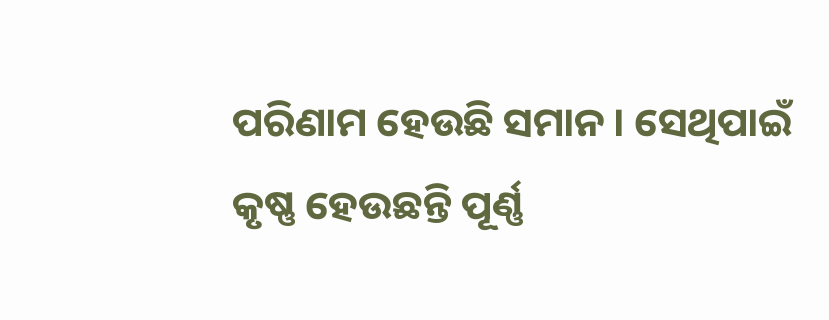ପରିଣାମ ହେଉଛି ସମାନ । ସେଥିପାଇଁ କୃଷ୍ଣ ହେଉଛନ୍ତି ପୂର୍ଣ୍ଣ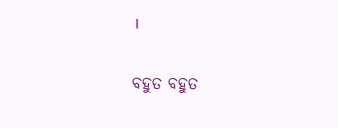।

ବହୁତ ବହୁତ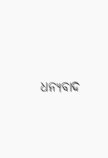ଧନ୍ୟବାଦ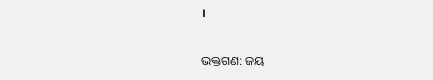।

ଭକ୍ତଗଣ: ଜୟ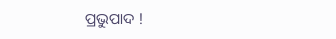ପ୍ରଭୁପାଦ !